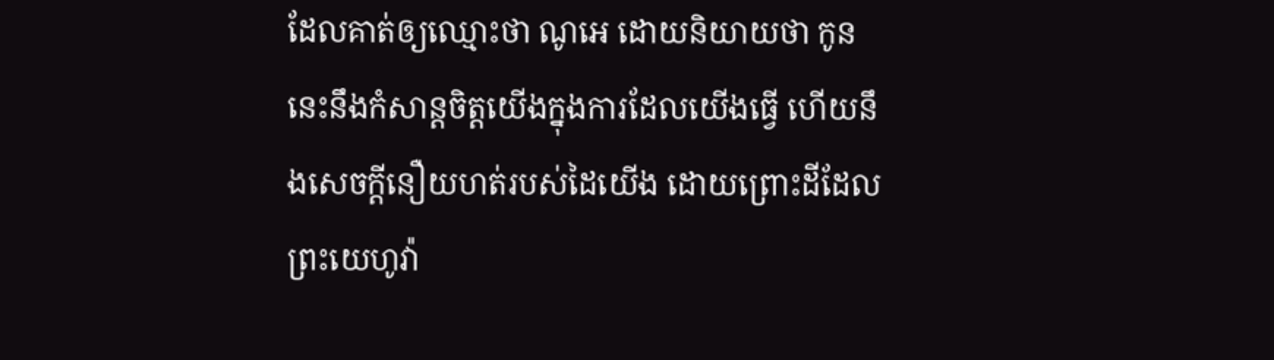ដែលគាត់ឲ្យឈ្មោះថា ណូអេ ដោយនិយាយថា កូននេះនឹងកំសាន្តចិត្តយើងក្នុងការដែលយើងធ្វើ ហើយនឹងសេចក្ដីនឿយហត់របស់ដៃយើង ដោយព្រោះដីដែលព្រះយេហូវ៉ា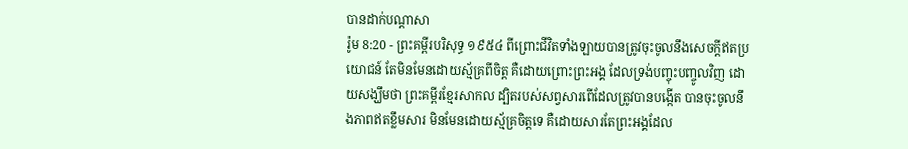បានដាក់បណ្តាសា
រ៉ូម 8:20 - ព្រះគម្ពីរបរិសុទ្ធ ១៩៥៤ ពីព្រោះជីវិតទាំងឡាយបានត្រូវចុះចូលនឹងសេចក្ដីឥតប្រយោជន៍ តែមិនមែនដោយស្ម័គ្រពីចិត្ត គឺដោយព្រោះព្រះអង្គ ដែលទ្រង់បញ្ចុះបញ្ចូលវិញ ដោយសង្ឃឹមថា ព្រះគម្ពីរខ្មែរសាកល ដ្បិតរបស់សព្វសារពើដែលត្រូវបានបង្កើត បានចុះចូលនឹងភាពឥតខ្លឹមសារ មិនមែនដោយស្ម័គ្រចិត្តទេ គឺដោយសារតែព្រះអង្គដែល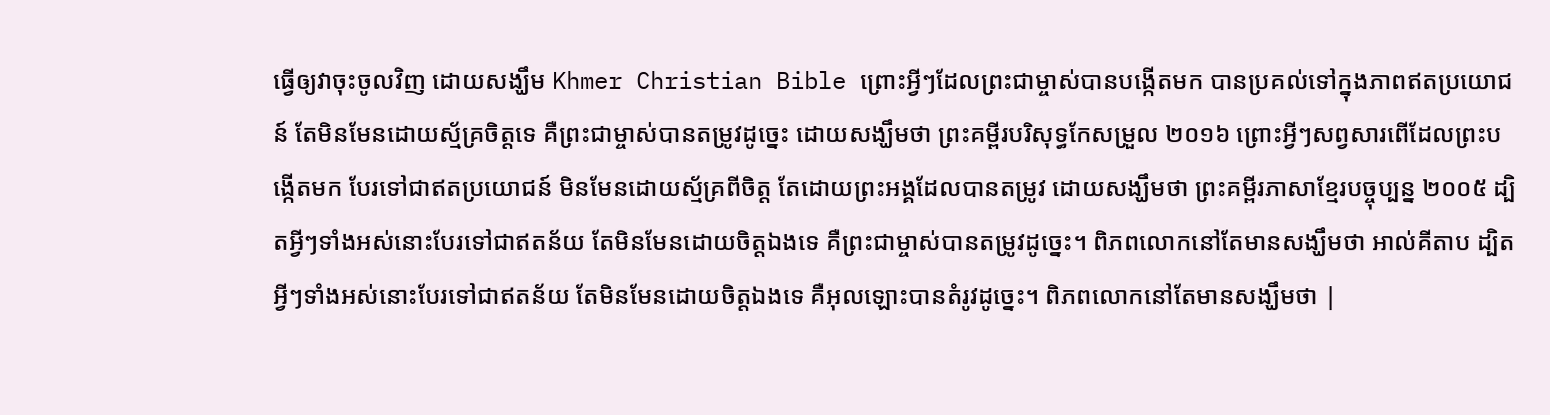ធ្វើឲ្យវាចុះចូលវិញ ដោយសង្ឃឹម Khmer Christian Bible ព្រោះអ្វីៗដែលព្រះជាម្ចាស់បានបង្កើតមក បានប្រគល់ទៅក្នុងភាពឥតប្រយោជន៍ តែមិនមែនដោយស្ម័គ្រចិត្ដទេ គឺព្រះជាម្ចាស់បានតម្រូវដូច្នេះ ដោយសង្ឃឹមថា ព្រះគម្ពីរបរិសុទ្ធកែសម្រួល ២០១៦ ព្រោះអ្វីៗសព្វសារពើដែលព្រះបង្កើតមក បែរទៅជាឥតប្រយោជន៍ មិនមែនដោយស្ម័គ្រពីចិត្ត តែដោយព្រះអង្គដែលបានតម្រូវ ដោយសង្ឃឹមថា ព្រះគម្ពីរភាសាខ្មែរបច្ចុប្បន្ន ២០០៥ ដ្បិតអ្វីៗទាំងអស់នោះបែរទៅជាឥតន័យ តែមិនមែនដោយចិត្តឯងទេ គឺព្រះជាម្ចាស់បានតម្រូវដូច្នេះ។ ពិភពលោកនៅតែមានសង្ឃឹមថា អាល់គីតាប ដ្បិតអ្វីៗទាំងអស់នោះបែរទៅជាឥតន័យ តែមិនមែនដោយចិត្ដឯងទេ គឺអុលឡោះបានតំរូវដូច្នេះ។ ពិភពលោកនៅតែមានសង្ឃឹមថា |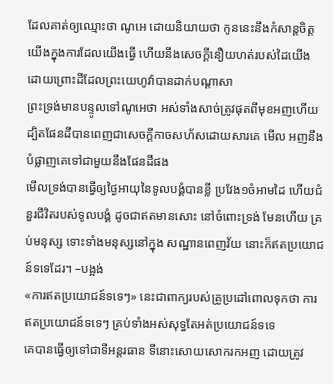ដែលគាត់ឲ្យឈ្មោះថា ណូអេ ដោយនិយាយថា កូននេះនឹងកំសាន្តចិត្តយើងក្នុងការដែលយើងធ្វើ ហើយនឹងសេចក្ដីនឿយហត់របស់ដៃយើង ដោយព្រោះដីដែលព្រះយេហូវ៉ាបានដាក់បណ្តាសា
ព្រះទ្រង់មានបន្ទូលទៅណូអេថា អស់ទាំងសាច់ត្រូវផុតពីមុខអញហើយ ដ្បិតផែនដីបានពេញជាសេចក្ដីកាចសហ័សដោយសារគេ មើល អញនឹងបំផ្លាញគេទៅជាមួយនឹងផែនដីផង
មើលទ្រង់បានធ្វើឲ្យថ្ងៃអាយុនៃទូលបង្គំបានខ្លី ប្រវែង១ចំអាមដៃ ហើយជំនួរជីវិតរបស់ទូលបង្គំ ដូចជាឥតមានសោះ នៅចំពោះទ្រង់ មែនហើយ គ្រប់មនុស្ស ទោះទាំងមនុស្សនៅក្នុង សណ្ឋានពេញវ័យ នោះក៏ឥតប្រយោជន៍ទទេដែរ។ –បង្អង់
«ការឥតប្រយោជន៍ទទេៗ» នេះជាពាក្យរបស់គ្រូប្រដៅពោលទុកថា ការឥតប្រយោជន៍ទទេៗ គ្រប់ទាំងអស់សុទ្ធតែអត់ប្រយោជន៍ទទេ
គេបានធ្វើឲ្យទៅជាទីអន្តរធាន ទីនោះសោយសោករកអញ ដោយត្រូវ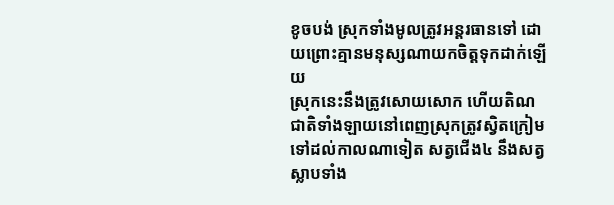ខូចបង់ ស្រុកទាំងមូលត្រូវអន្តរធានទៅ ដោយព្រោះគ្មានមនុស្សណាយកចិត្តទុកដាក់ឡើយ
ស្រុកនេះនឹងត្រូវសោយសោក ហើយតិណជាតិទាំងឡាយនៅពេញស្រុកត្រូវស្វិតក្រៀមទៅដល់កាលណាទៀត សត្វជើង៤ នឹងសត្វស្លាបទាំង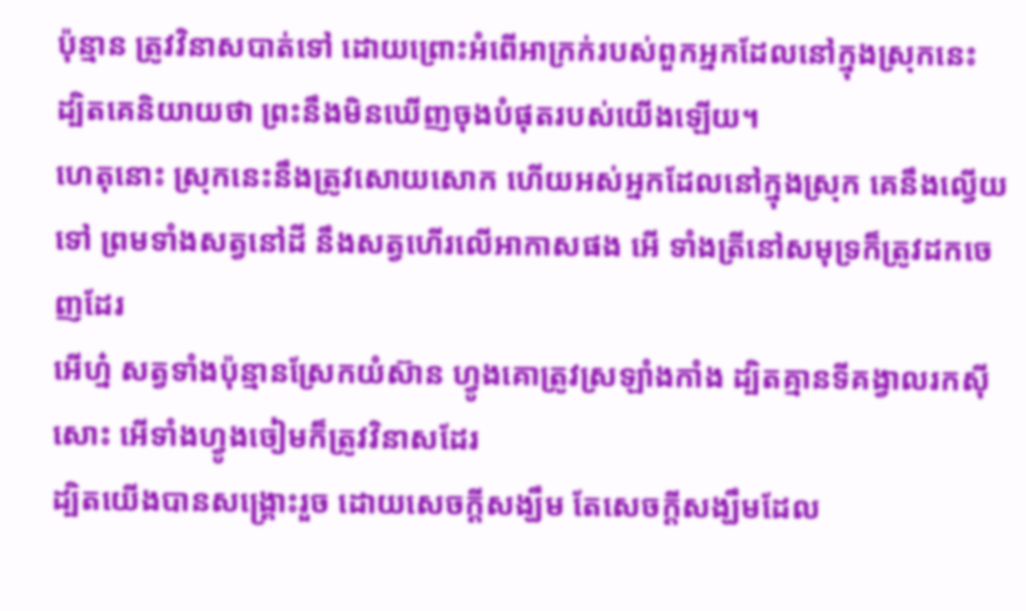ប៉ុន្មាន ត្រូវវិនាសបាត់ទៅ ដោយព្រោះអំពើអាក្រក់របស់ពួកអ្នកដែលនៅក្នុងស្រុកនេះ ដ្បិតគេនិយាយថា ព្រះនឹងមិនឃើញចុងបំផុតរបស់យើងឡើយ។
ហេតុនោះ ស្រុកនេះនឹងត្រូវសោយសោក ហើយអស់អ្នកដែលនៅក្នុងស្រុក គេនឹងល្វើយទៅ ព្រមទាំងសត្វនៅដី នឹងសត្វហើរលើអាកាសផង អើ ទាំងត្រីនៅសមុទ្រក៏ត្រូវដកចេញដែរ
អើហ្ន៎ សត្វទាំងប៉ុន្មានស្រែកយំស៊ាន ហ្វូងគោត្រូវស្រឡាំងកាំង ដ្បិតគ្មានទីគង្វាលរកស៊ីសោះ អើទាំងហ្វូងចៀមក៏ត្រូវវិនាសដែរ
ដ្បិតយើងបានសង្គ្រោះរួច ដោយសេចក្ដីសង្ឃឹម តែសេចក្ដីសង្ឃឹមដែល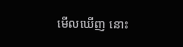មើលឃើញ នោះ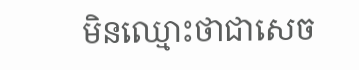មិនឈ្មោះថាជាសេច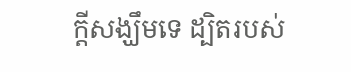ក្ដីសង្ឃឹមទេ ដ្បិតរបស់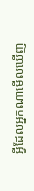អ្វីដែលអ្នកណាមើលឃើញ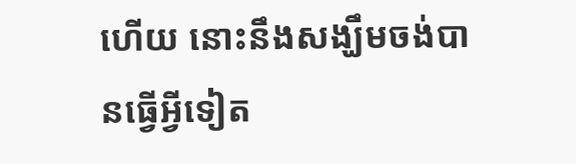ហើយ នោះនឹងសង្ឃឹមចង់បានធ្វើអ្វីទៀត